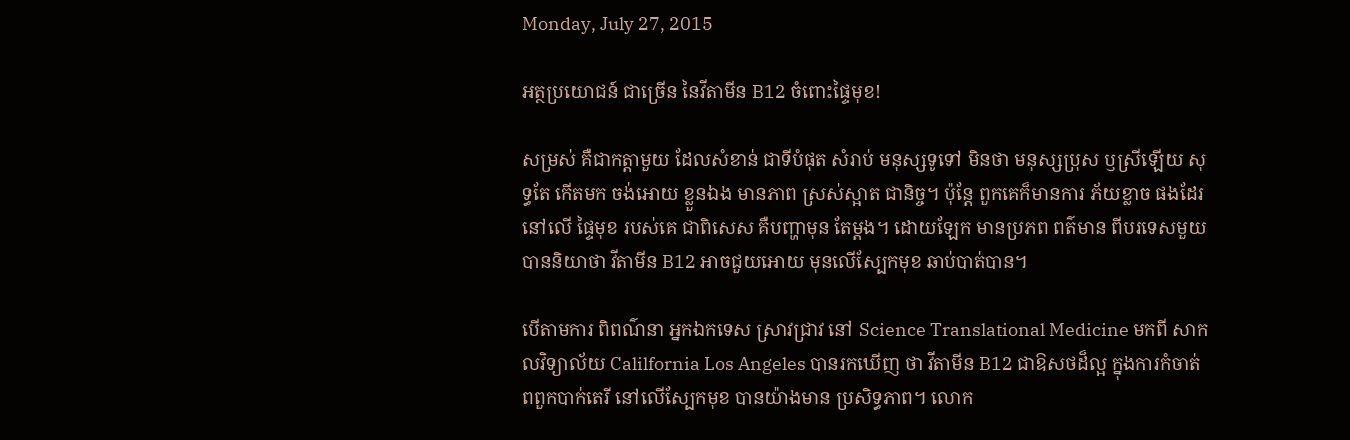Monday, July 27, 2015

អត្ថប្រយោជន៍ ជាច្រើន នៃវីតាមីន B12 ចំពោះផ្ទៃមុខ!

សម្រស់ គឺជាកត្តាមួយ ដែលសំខាន់ ជាទីបំផុត សំរាប់ មនុស្សទូទៅ មិនថា មនុស្សប្រុស ឫស្រីឡើយ សុទ្ធតែ កើតមក ចង់អោយ ខ្លួនឯង មានភាព ស្រស់ស្អាត ជានិច្ច។ ប៉ុន្តែ ពួកគេក៏មានការ ភ័យខ្លាច ផងដែរ នៅលើ ផ្ទៃមុខ របស់គេ ជាពិសេស គឺបញ្ហាមុន តែម្តង។ ដោយឡែក មានប្រភព ពត៌មាន ពីបរទេសមួយ បាននិយាថា វីតាមីន B12 អាចជួយអោយ មុនលើស្បែកមុខ ឆាប់បាត់បាន។

បើតាមការ ពិពណ៌នា អ្នកឯកទេស ស្រាវជ្រាវ នៅ Science Translational Medicine មកពី សាកលវិទ្យាល័យ Calilfornia Los Angeles បានរកឃើញ ថា វីតាមីន B12 ជាឱសថដ៏ល្អ ក្នុងការកំចាត់ ពពួកបាក់តេរី នៅលើស្បែកមុខ បានយ៉ាងមាន ប្រសិទ្ធភាព។ លោក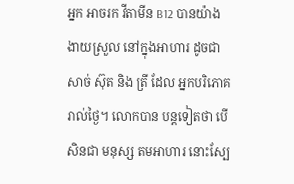អ្នក អាចរក វីតាមីន B12 បានយ៉ាង ងាយស្រួល នៅក្នុងអាហារ ដូចជា សាច់ ស៊ុត និង ត្រី ដែល អ្នកបរិភោគ រាល់ថ្ងៃ។ លោកបាន បន្តទៀតថា បើសិនជា មនុស្ស តមអាហារ នោះស្បែ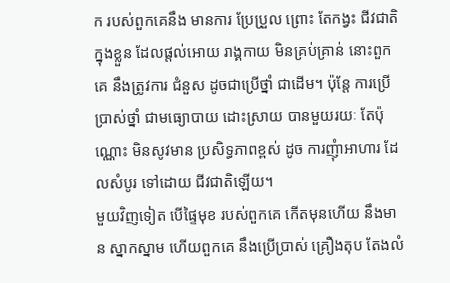ក របស់ពួកគេនឹង មានការ ប្រែប្រួល ព្រោះ តែកង្វះ ជីវជាតិក្នុងខ្លួន ដែលផ្តល់អោយ រាង្គកាយ មិនគ្រប់គ្រាន់ នោះពួកគេ នឹងត្រូវការ ជំនួស ដូចជាប្រើថ្នាំ ជាដើម។ ប៉ុន្តែ ការប្រើប្រាស់ថ្នាំ ជាមធ្យោបាយ ដោះស្រាយ បានមួយរយៈ តែប៉ុណ្ណោះ មិនសូវមាន ប្រសិទ្ធភាពខ្ពស់ ដូច ការញុំាអាហារ ដែលសំបូរ ទៅដោយ ជីវជាតិឡើយ។
មួយវិញទៀត បើផ្ទៃមុខ របស់ពួកគេ កើតមុនហើយ នឹងមាន ស្នាកស្នាម ហើយពួកគេ នឹងប្រើប្រាស់ គ្រឿងតុប តែងលំ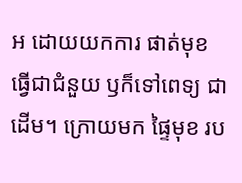អ ដោយយកការ ផាត់មុខ ធ្វើជាជំនួយ ឫក៏ទៅពេទ្យ ជាដើម។ ក្រោយមក ផ្ទៃមុខ រប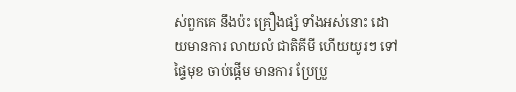ស់ពួកគេ នឹងប៉ះ គ្រឿងផ្សំ ទាំងអស់នោះ ដោយមានការ លាយលំ ជាតិគីមី ហើយយូរៗ ទៅផ្ទៃមុខ ចាប់ផ្តើម មានការ ប្រែប្រួ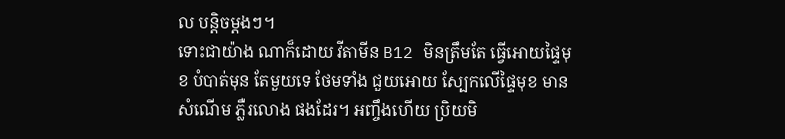ល បន្តិចម្តងៗ។
ទោះជាយ៉ាង ណាក៏ដោយ វីតាមីន B12 មិនត្រឹមតែ ធ្វើអោយផ្ទៃមុខ បំបាត់មុន តែមួយទេ ថែមទាំង ជួយអោយ ស្បែកលើផ្ទៃមុខ មានសំណើម ភ្លឺរលោង ផងដែរ។ អញ្ចឹងហើយ ប្រិយមិ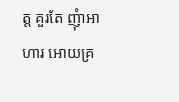ត្ត គួរតែ ញុំាអាហារ អោយគ្រ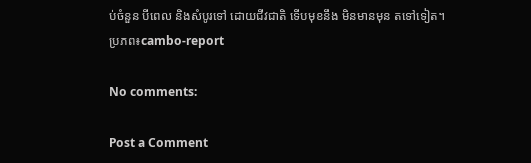ប់ចំនួន បីពេល និងសំបូរទៅ ដោយជីវជាតិ ទើបមុខនឹង មិនមានមុន តទៅទៀត។
ប្រភព៖cambo-report

No comments:

Post a Comment